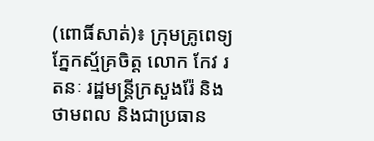(ពោធិ៍សាត់)៖ ក្រុមគ្រូពេទ្យភ្នែកស្ម័គ្រចិត្ត លោក កែវ រតនៈ រដ្ឋមន្ត្រីក្រសួងរ៉ែ និងថាមពល និងជាប្រធាន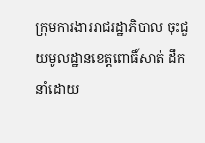ក្រុមការងាររាជរដ្ឋាភិបាល ចុះជួយមូលដ្ឋានខេត្តពោធិ៍សាត់ ដឹកនាំដោយ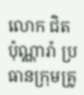លោក ជិត ប៉ុណ្ណារ៉ា ប្រធានក្រុមគ្រូ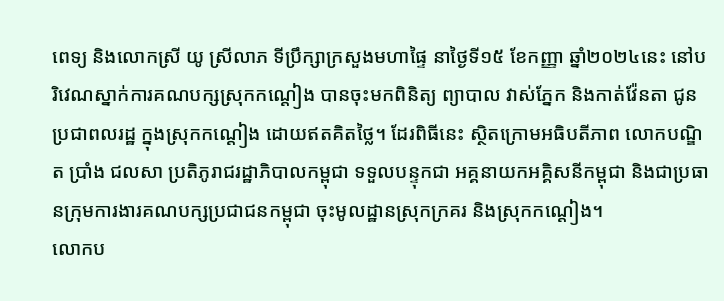ពេទ្យ និងលោកស្រី យូ ស្រីលាភ ទីប្រឹក្សាក្រសួងមហាផ្ទៃ នាថ្ងៃទី១៥ ខែកញ្ញា ឆ្នាំ២០២៤នេះ នៅបរិវេណស្នាក់ការគណបក្សស្រុកកណ្តៀង បានចុះមកពិនិត្យ ព្យាបាល វាស់ភ្នែក និងកាត់វ៉ែនតា ជូនប្រជាពលរដ្ឋ ក្នុងស្រុកកណ្តៀង ដោយឥតគិតថ្លៃ។ ដែរពិធីនេះ ស្ថិតក្រោមអធិបតីភាព លោកបណ្ឌិត ប្រាំង ជលសា ប្រតិភូរាជរដ្ឋាភិបាលកម្ពុជា ទទួលបន្ទុកជា អគ្គនាយកអគ្គិសនីកម្ពុជា និងជាប្រធានក្រុមការងារគណបក្សប្រជាជនកម្ពុជា ចុះមូលដ្ឋានស្រុកក្រគរ និងស្រុកកណ្តៀង។
លោកប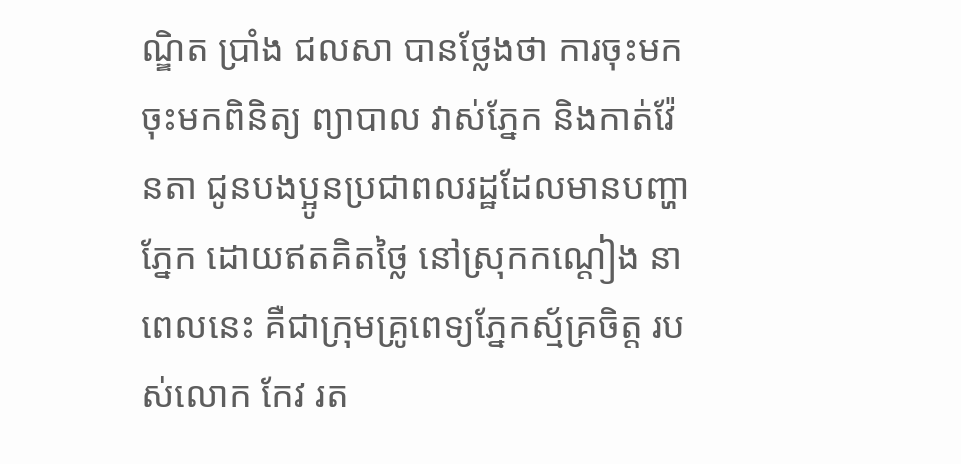ណ្ឌិត ប្រាំង ជលសា បានថ្លែងថា ការចុះមកចុះមកពិនិត្យ ព្យាបាល វាស់ភ្នែក និងកាត់វ៉ែនតា ជូនបងប្អូនប្រជាពលរដ្ឋដែលមានបញ្ហាភ្នែក ដោយឥតគិតថ្លៃ នៅស្រុកកណ្តៀង នាពេលនេះ គឺជាក្រុមគ្រូពេទ្យភ្នែកស្ម័គ្រចិត្ត របស់លោក កែវ រត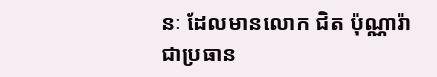នៈ ដែលមានលោក ជិត ប៉ុណ្ណារ៉ា ជាប្រធាន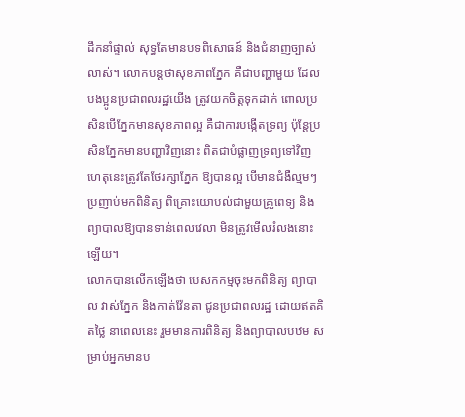ដឹកនាំផ្ទាល់ សុទ្ធតែមានបទពិសោធន៍ និងជំនាញច្បាស់លាស់។ លោកបន្តថាសុខភាពភ្នែក គឺជាបញ្ហាមួយ ដែលបងប្អូនប្រជាពលរដ្ឋយើង ត្រូវយកចិត្តទុកដាក់ ពោលប្រសិនបើភ្នែកមានសុខភាពល្អ គឺជាការបង្កើតទ្រព្យ ប៉ុន្តែប្រសិនភ្នែកមានបញ្ហាវិញនោះ ពិតជាបំផ្លាញទ្រព្យទៅវិញ ហេតុនេះត្រូវតែថែរក្សាភ្នែក ឱ្យបានល្អ បើមានជំងឺល្មមៗ ប្រញាប់មកពិនិត្យ ពិគ្រោះយោបល់ជាមួយគ្រូពេទ្យ និងព្យាបាលឱ្យបានទាន់ពេលវេលា មិនត្រូវមើលរំលងនោះឡើយ។
លោកបានលើកឡើងថា បេសកកម្មចុះមកពិនិត្យ ព្យាបាល វាស់ភ្នែក និងកាត់វ៉ែនតា ជូនប្រជាពលរដ្ឋ ដោយឥតគិតថ្លៃ នាពេលនេះ រួមមានការពិនិត្យ និងព្យាបាលបឋម សម្រាប់អ្នកមានប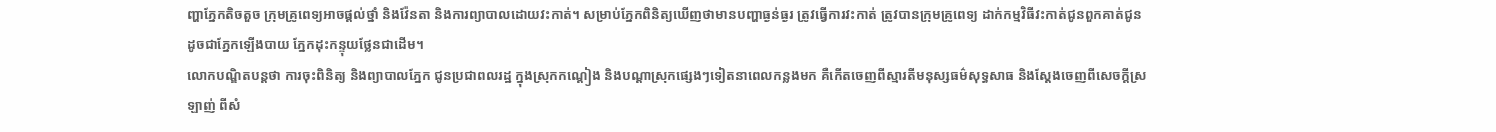ញ្ហាភ្នែកតិចតួច ក្រុមគ្រូពេទ្យអាចផ្តល់ថ្នាំ និងវ៉ែនតា និងការព្យាបាលដោយវះកាត់។ សម្រាប់ភ្នែកពិនិត្យឃើញថាមានបញ្ហាធ្ងន់ធ្ងរ ត្រូវធ្វើការវះកាត់ ត្រូវបានក្រុមគ្រូពេទ្យ ដាក់កម្មវិធីវះកាត់ជូនពួកគាត់ជូន ដូចជាភ្នែកឡើងបាយ ភ្នែកដុះកន្ទុយថ្លែនជាដើម។
លោកបណ្ឌិតបន្តថា ការចុះពិនិត្យ និងព្យាបាលភ្នែក ជូនប្រជាពលរដ្ឋ ក្នុងស្រុកកណ្តៀង និងបណ្តាស្រុកផ្សេងៗទៀតនាពេលកន្លងមក គឺកើតចេញពីស្មារតីមនុស្សធម៌សុទ្ធសាធ និងស្តែងចេញពីសេចក្តីស្រឡាញ់ ពីសំ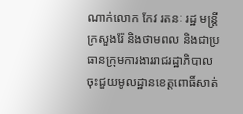ណាក់លោក កែវ រតនៈ រដ្ឋ មន្ត្រីក្រសួងរ៉ែ និងថាមពល និងជាប្រធានក្រុមការងាររាជរដ្ឋាភិបាល ចុះជួយមូលដ្ឋានខេត្តពោធិ៍សាត់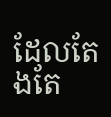ដែលតែងតែ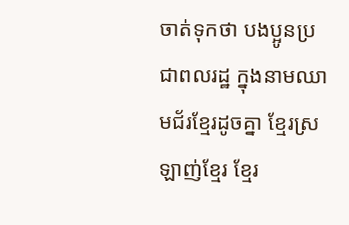ចាត់ទុកថា បងប្អូនប្រជាពលរដ្ឋ ក្នុងនាមឈាមជ័រខ្មែរដូចគ្នា ខ្មែរស្រឡាញ់ខ្មែរ ខ្មែរ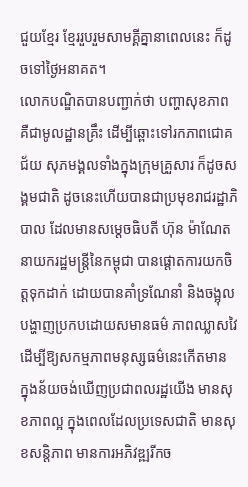ជួយខ្មែរ ខ្មែររួបរួមសាមគ្គីគ្នានាពេលនេះ ក៏ដូចទៅថ្ងៃអនាគត។
លោកបណ្ឌិតបានបញ្ជាក់ថា បញ្ហាសុខភាព គឺជាមូលដ្ឋានគ្រឹះ ដើម្បីឆ្ពោះទៅរកភាពជោគជ័យ សុភមង្គលទាំងក្នុងក្រុមគ្រួសារ ក៏ដូចសង្គមជាតិ ដូចនេះហើយបានជាប្រមុខរាជរដ្ឋាភិបាល ដែលមានសម្តេចធិបតី ហ៊ុន ម៉ាណែត នាយករដ្ឋមន្ត្រីនៃកម្ពុជា បានផ្តោតការយកចិត្តទុកដាក់ ដោយបានគាំទ្រណែនាំ និងចង្អុលបង្ហាញប្រកបដោយសមានធម៌ ភាពឈ្លាសវៃ ដើម្បីឱ្យសកម្មភាពមនុស្សធម៌នេះកើតមាន ក្នុងន័យចង់ឃើញប្រជាពលរដ្ឋយើង មានសុខភាពល្អ ក្នុងពេលដែលប្រទេសជាតិ មានសុខសន្តិភាព មានការអភិវឌ្ឍរីកច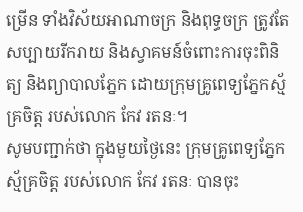ម្រើន ទាំងវិស័យអាណាចក្រ និងពុទ្ធចក្រ ត្រូវតែសប្បាយរីករាយ និងស្វាគមន៍ចំពោះការចុះពិនិត្យ និងព្យាបាលភ្នែក ដោយក្រុមគ្រូពេទ្យភ្នែកស្ម័គ្រចិត្ត របស់លោក កែវ រតនៈ។
សូមបញ្ជាក់ថា ក្នុងមួយថ្ងៃនេះ ក្រុមគ្រូពេទ្យភ្នែកស្ម័គ្រចិត្ត របស់លោក កែវ រតនៈ បានចុះ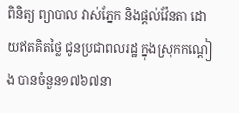ពិនិត្យ ព្យាបាល វាស់ភ្នែក និងផ្តល់វ៉ែនតា ដោយឥតគិតថ្លៃ ជូនប្រជាពលរដ្ឋ ក្នុងស្រុកកណ្តៀង បានចំនួន១៧៦៧នា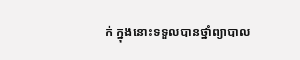ក់ ក្នុងនោះទទួលបានថ្នាំព្យាបាល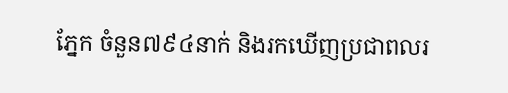ភ្នែក ចំនួន៧៩៤នាក់ និងរកឃើញប្រជាពលរ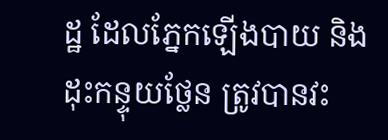ដ្ឋ ដែលភ្នែកឡើងបាយ និងដុះកន្ទុយថ្លែន ត្រូវបានវះ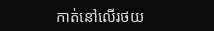កាត់នៅលើរថយ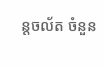ន្តចល័ត ចំនួន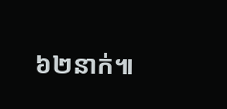៦២នាក់៕